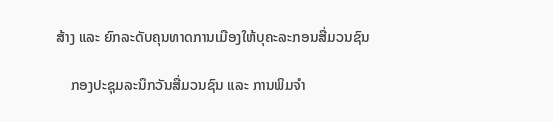ສ້າງ ແລະ ຍົກລະດັບຄຸນທາດການເມືອງໃຫ້ບຸຄະລະກອນສື່ມວນຊົນ

    ກອງປະຊຸມລະນຶກວັນສື່ມວນຊົນ ແລະ ການພິມຈຳ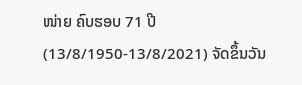ໜ່າຍ ຄົບຮອບ 71 ປີ (13/8/1950-13/8/2021) ຈັດຂຶ້ນວັນ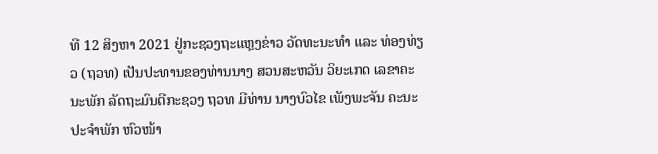ທີ 12 ສິງຫາ 2021 ຢູ່ກະຊວງຖະແຫຼງຂ່າວ ວັດທະນະທຳ ແລະ ທ່ອງທ່ຽວ (ຖວທ) ເປັນປະທານຂອງທ່ານນາງ ສວນສະຫວັນ ວິຍະເກດ ເລຂາຄະນະພັກ ລັດຖະມົນຕີກະຊວງ ຖວທ ມີທ່ານ ນາງບົວໄຂ ເພັງພະຈັນ ຄະນະປະຈຳພັກ ຫົວໜ້າ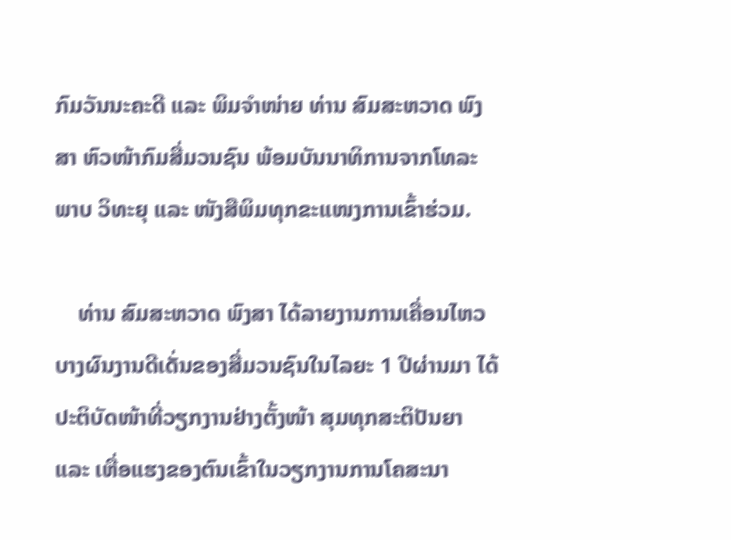ກົມວັນນະຄະດີ ແລະ ພິມຈຳໜ່າຍ ທ່ານ ສົມສະຫວາດ ພົງສາ ຫົວໜ້າກົມສື່ມວນຊົນ ພ້ອມບັນນາທິການຈາກໂທລະພາບ ວິທະຍຸ ແລະ ໜັງສືພິມທຸກຂະແໜງການເຂົ້າຮ່ວມ.

    ທ່ານ ສົມສະຫວາດ ພົງສາ ໄດ້ລາຍງານການເຄື່ອນໄຫວບາງຜົນງານດີເດັ່ນຂອງສື່ມວນຊົນໃນໄລຍະ 1 ປີຜ່ານມາ ໄດ້ປະຕິບັດໜ້າທີ່ວຽກງານຢ່າງຕັ້ງໜ້າ ສຸມທຸກສະຕິປັນຍາ ແລະ ເຫື່ອແຮງຂອງຕົນເຂົ້າໃນວຽກງານການໂຄສະນາ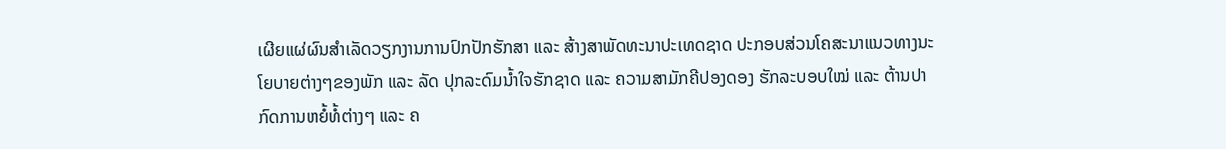ເຜີຍແຜ່ຜົນສໍາເລັດວຽກງານການປົກປັກຮັກສາ ແລະ ສ້າງສາພັດທະນາປະເທດຊາດ ປະກອບສ່ວນໂຄສະນາແນວທາງນະໂຍບາຍຕ່າງໆຂອງພັກ ແລະ ລັດ ປຸກລະດົມນໍ້າໃຈຮັກຊາດ ແລະ ຄວາມສາມັກຄີປອງດອງ ຮັກລະບອບໃໝ່ ແລະ ຕ້ານປາກົດການຫຍໍ້ທໍ້ຕ່າງໆ ແລະ ຄ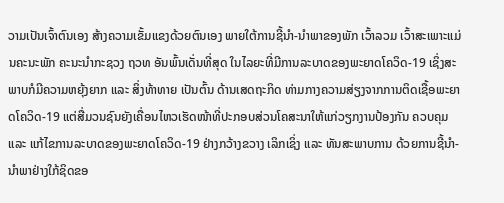ວາມເປັນເຈົ້າຕົນເອງ ສ້າງຄວາມເຂັ້ມແຂງດ້ວຍຕົນເອງ ພາຍໃຕ້ການຊີ້ນໍາ-ນໍາພາຂອງພັກ ເວົ້າລວມ ເວົ້າສະເພາະແມ່ນຄະນະພັກ ຄະນະນໍາກະຊວງ ຖວທ ອັນພົ້ນເດັ່ນທີ່ສຸດ ໃນໄລຍະທີ່ມີການລະບາດຂອງພະຍາດໂຄວິດ-19 ເຊິ່ງສະພາບກໍມີຄວາມຫຍຸ້ງຍາກ ແລະ ສິ່ງທ້າທາຍ ເປັນຕົ້ນ ດ້ານເສດຖະກິດ ທ່າມກາງຄວາມສ່ຽງຈາກການຕິດເຊື້ອພະຍາດໂຄວິດ-19 ແຕ່ສື່ມວນຊົນຍັງເຄື່ອນໄຫວເຮັດໜ້າທີ່ປະກອບສ່ວນໂຄສະນາໃຫ້ແກ່ວຽກງານປ້ອງກັນ ຄວບຄຸມ ແລະ ແກ້ໄຂການລະບາດຂອງພະຍາດໂຄວິດ-19 ຢ່າງກວ້າງຂວາງ ເລິກເຊິ່ງ ແລະ ທັນສະພາບການ ດ້ວຍການຊີ້ນໍາ-ນໍາພາຢ່າງໃກ້ຊິດຂອ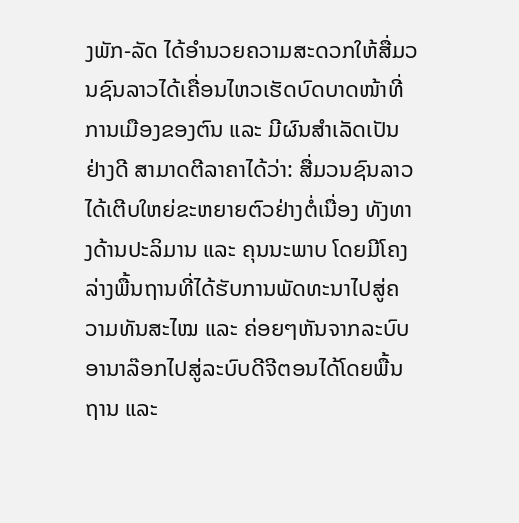ງພັກ-ລັດ ໄດ້ອໍານວຍຄວາມສະດວກໃຫ້ສື່ມວນຊົນລາວໄດ້ເຄື່ອນໄຫວເຮັດບົດບາດໜ້າທີ່ການເມືອງຂອງຕົນ ແລະ ມີຜົນສໍາເລັດເປັນຢ່າງດີ ສາມາດຕີລາຄາໄດ້ວ່າ: ສື່ມວນຊົນລາວໄດ້ເຕີບໃຫຍ່ຂະຫຍາຍຕົວຢ່າງຕໍ່ເນື່ອງ ທັງທາງດ້ານປະລິມານ ແລະ ຄຸນນະພາບ ໂດຍມີໂຄງລ່າງພື້ນຖານທີ່ໄດ້ຮັບການພັດທະນາໄປສູ່ຄວາມທັນສະໄໝ ແລະ ຄ່ອຍໆຫັນຈາກລະບົບອານາລ໊ອກໄປສູ່ລະບົບດີຈີຕອນໄດ້ໂດຍພື້ນຖານ ແລະ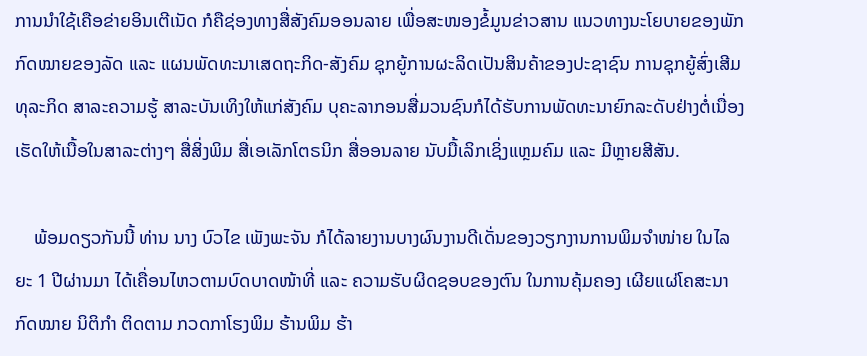ການນໍາໃຊ້ເຄືອຂ່າຍອິນເຕີເນັດ ກໍຄືຊ່ອງທາງສື່ສັງຄົມອອນລາຍ ເພື່ອສະໜອງຂໍ້ມູນຂ່າວສານ ແນວທາງນະໂຍບາຍຂອງພັກ ກົດໝາຍຂອງລັດ ແລະ ແຜນພັດທະນາເສດຖະກິດ-ສັງຄົມ ຊຸກຍູ້ການຜະລິດເປັນສິນຄ້າຂອງປະຊາຊົນ ການຊຸກຍູ້ສົ່ງເສີມທຸລະກິດ ສາລະຄວາມຮູ້ ສາລະບັນເທິງໃຫ້ແກ່ສັງຄົມ ບຸຄະລາກອນສື່ມວນຊົນກໍໄດ້ຮັບການພັດທະນາຍົກລະດັບຢ່າງຕໍ່ເນື່ອງ ເຮັດໃຫ້ເນື້ອໃນສາລະຕ່າງໆ ສື່ສິ່ງພິມ ສື່ເອເລັກໂຕຣນິກ ສື່ອອນລາຍ ນັບມື້ເລິກເຊິ່ງແຫຼມຄົມ ແລະ ມີຫຼາຍສີສັນ.

    ພ້ອມດຽວກັນນີ້ ທ່ານ ນາງ ບົວໄຂ ເພັງພະຈັນ ກໍໄດ້ລາຍງານບາງຜົນງານດີເດັ່ນຂອງວຽກງານການພິມຈຳໜ່າຍ ໃນໄລຍະ 1 ປີຜ່ານມາ ໄດ້ເຄື່ອນໄຫວຕາມບົດບາດໜ້າທີ່ ແລະ ຄວາມຮັບຜິດຊອບຂອງຕົນ ໃນການຄຸ້ມຄອງ ເຜີຍແຜ່ໂຄສະນາກົດໝາຍ ນິຕິກຳ ຕິດຕາມ ກວດກາໂຮງພິມ ຮ້ານພິມ ຮ້າ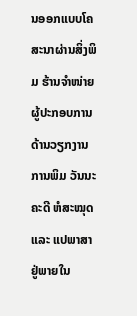ນອອກແບບໂຄສະນາຜ່ານສິ່ງພິມ ຮ້ານຈຳໜ່າຍ ຜູ້ປະກອບການດ້ານວຽກງານການພິມ ວັນນະຄະດີ ຫໍສະໝຸດ ແລະ ແປພາສາຢູ່ພາຍໃນ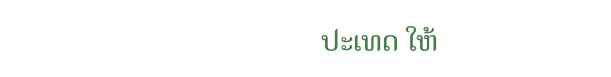ປະເທດ ໃຫ້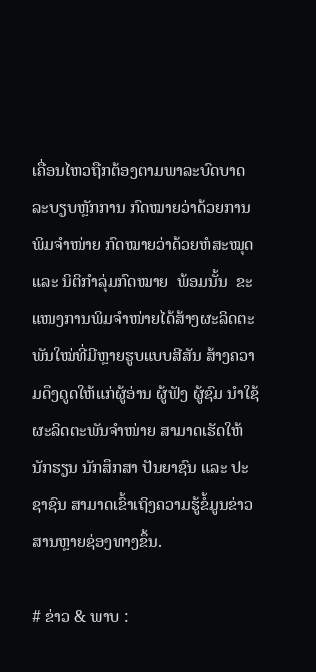ເຄື່ອນໄຫວຖືກຕ້ອງຕາມພາລະບົດບາດ ລະບຽບຫຼັກການ ກົດໝາຍວ່າດ້ວຍການພິມຈຳໜ່າຍ ກົດໝາຍວ່າດ້ວຍຫໍສະໝຸດ ແລະ ນິຕິກຳລຸ່ມກົດໝາຍ  ພ້ອມນັ້ນ  ຂະແໜງການພິມຈຳໜ່າຍໄດ້ສ້າງຜະລິດຕະພັນໃໝ່ທີ່ມີຫຼາຍຮູບແບບສີສັນ ສ້າງຄວາມດຶງດູດໃຫ້ແກ່ຜູ້ອ່ານ ຜູ້ຟັງ ຜູ້ຊົມ ນຳໃຊ້ຜະລິດຕະພັນຈຳໜ່າຍ ສາມາດເຮັດໃຫ້ນັກຮຽນ ນັກສຶກສາ ປັນຍາຊົນ ແລະ ປະຊາຊົນ ສາມາດເຂົ້າເຖິງຄວາມຮູ້ຂໍ້ມູນຂ່າວສານຫຼາຍຊ່ອງທາງຂຶ້ນ.

# ຂ່າວ & ພາບ :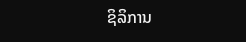ຊິລິການ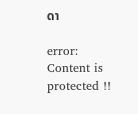ດາ

error: Content is protected !!